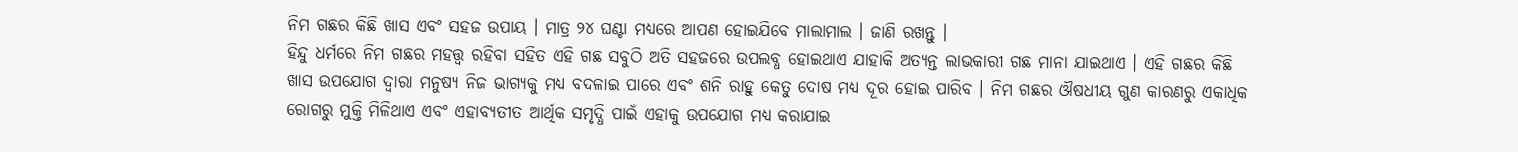ନିମ ଗଛର କିଛି ଖାସ ଏବଂ ସହଜ ଉପାୟ । ମାତ୍ର ୨୪ ଘଣ୍ଟା ମଧ୍ୟରେ ଆପଣ ହୋଇଯିବେ ମାଲାମାଲ । ଜାଣି ରଖନ୍ତୁ ।
ହିନ୍ଦୁ ଧର୍ମରେ ନିମ ଗଛର ମହତ୍ତ୍ୱ ରହିବା ସହିତ ଏହି ଗଛ ସବୁଠି ଅତି ସହଜରେ ଉପଲବ୍ଧ ହୋଇଥାଏ ଯାହାକି ଅତ୍ୟନ୍ତ ଲାଭକାରୀ ଗଛ ମାନା ଯାଇଥାଏ । ଏହି ଗଛର କିଛି ଖାସ ଉପଯୋଗ ଦ୍ୱାରା ମନୁଷ୍ୟ ନିଜ ଭାଗ୍ୟକୁ ମଧ୍ୟ ବଦଳାଇ ପାରେ ଏବଂ ଶନି ରାହୁ କେତୁ ଦୋଷ ମଧ୍ୟ ଦୂର ହୋଇ ପାରିବ । ନିମ ଗଛର ଔଷଧୀୟ ଗୁଣ କାରଣରୁ ଏକାଧିକ ରୋଗରୁ ମୁକ୍ତି ମିଳିଥାଏ ଏବଂ ଏହାବ୍ୟତୀତ ଆର୍ଥିକ ସମୃଦ୍ଧି ପାଇଁ ଏହାକୁ ଉପଯୋଗ ମଧ୍ୟ କରାଯାଇ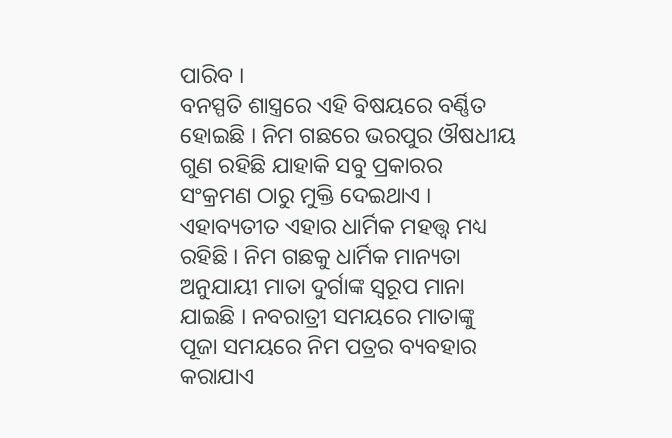ପାରିବ ।
ବନସ୍ପତି ଶାସ୍ତ୍ରରେ ଏହି ବିଷୟରେ ବର୍ଣ୍ଣିତ ହୋଇଛି । ନିମ ଗଛରେ ଭରପୁର ଔଷଧୀୟ ଗୁଣ ରହିଛି ଯାହାକି ସବୁ ପ୍ରକାରର ସଂକ୍ରମଣ ଠାରୁ ମୁକ୍ତି ଦେଇଥାଏ । ଏହାବ୍ୟତୀତ ଏହାର ଧାର୍ମିକ ମହତ୍ତ୍ୱ ମଧ୍ୟ ରହିଛି । ନିମ ଗଛକୁ ଧାର୍ମିକ ମାନ୍ୟତା ଅନୁଯାୟୀ ମାତା ଦୁର୍ଗାଙ୍କ ସ୍ୱରୂପ ମାନା ଯାଇଛି । ନବରାତ୍ରୀ ସମୟରେ ମାତାଙ୍କୁ ପୂଜା ସମୟରେ ନିମ ପତ୍ରର ବ୍ୟବହାର କରାଯାଏ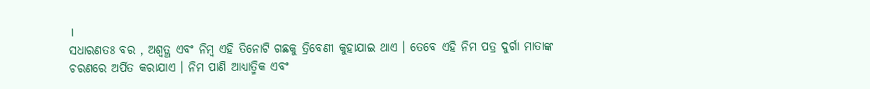।
ସଧାରଣତଃ ବର , ଅଶ୍ୱତ୍ଥ ଏବଂ ନିମ୍ବ ଏହି ତିନୋଟି ଗଛକୁ ତ୍ରିବେଣୀ କୁହାଯାଇ ଥାଏ । ତେବେ ଏହି ନିମ ପତ୍ର ଦୁର୍ଗା ମାତାଙ୍କ ଚରଣରେ ଅର୍ପିତ କରାଯାଏ । ନିମ ପାଣି ଆଧ୍ୟାତ୍ମିକ ଏବଂ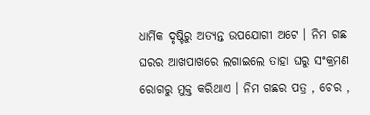ଧାର୍ମିକ ଦୃଷ୍ଟିରୁ ଅତ୍ୟନ୍ତ ଉପଯୋଗୀ ଅଟେ । ନିମ ଗଛ ଘରର ଆଖପାଖରେ ଲଗାଇଲେ ତାହା ଘରୁ ସଂକ୍ରମଣ ରୋଗରୁ ମୁକ୍ତ କରିଥାଏ । ନିମ ଗଛର ପତ୍ର , ଚେର ,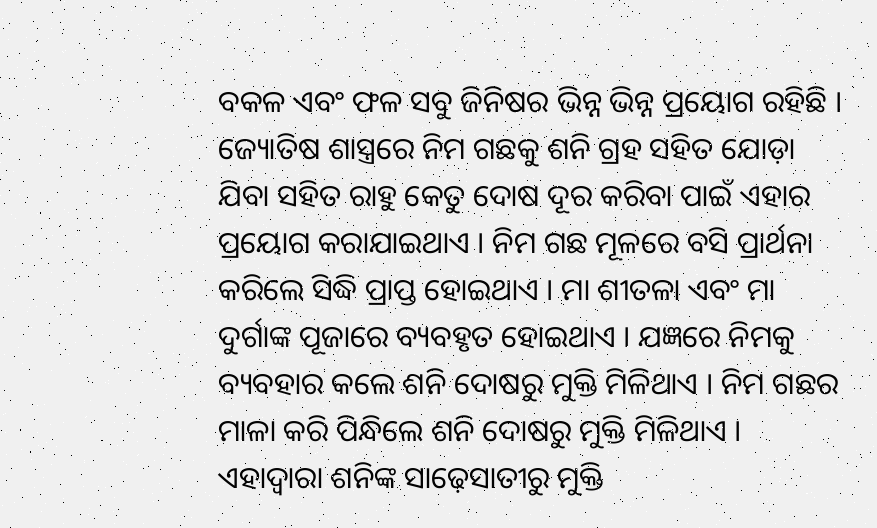ବକଳ ଏବଂ ଫଳ ସବୁ ଜିନିଷର ଭିନ୍ନ ଭିନ୍ନ ପ୍ରୟୋଗ ରହିଛି ।
ଜ୍ୟୋତିଷ ଶାସ୍ତ୍ରରେ ନିମ ଗଛକୁ ଶନି ଗ୍ରହ ସହିତ ଯୋଡ଼ା ଯିବା ସହିତ ରାହୁ କେତୁ ଦୋଷ ଦୂର କରିବା ପାଇଁ ଏହାର ପ୍ରୟୋଗ କରାଯାଇଥାଏ । ନିମ ଗଛ ମୂଳରେ ବସି ପ୍ରାର୍ଥନା କରିଲେ ସିଦ୍ଧି ପ୍ରାପ୍ତ ହୋଇଥାଏ । ମା ଶୀତଳା ଏବଂ ମା ଦୁର୍ଗାଙ୍କ ପୂଜାରେ ବ୍ୟବହୃତ ହୋଇଥାଏ । ଯଜ୍ଞରେ ନିମକୁ ବ୍ୟବହାର କଲେ ଶନି ଦୋଷରୁ ମୁକ୍ତି ମିଳିଥାଏ । ନିମ ଗଛର ମାଳା କରି ପିନ୍ଧିଲେ ଶନି ଦୋଷରୁ ମୁକ୍ତି ମିଳିଥାଏ ।
ଏହାଦ୍ବାରା ଶନିଙ୍କ ସାଢ଼େସାତୀରୁ ମୁକ୍ତି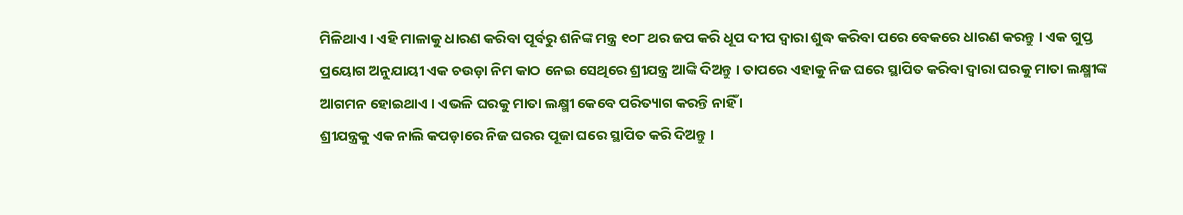ମିଳିଥାଏ । ଏହି ମାଳାକୁ ଧାରଣ କରିବା ପୂର୍ବରୁ ଶନିଙ୍କ ମନ୍ତ୍ର ୧୦୮ ଥର ଜପ କରି ଧୂପ ଦୀପ ଦ୍ୱାରା ଶୁଦ୍ଧ କରିବା ପରେ ବେକରେ ଧାରଣ କରନ୍ତୁ । ଏକ ଗୁପ୍ତ ପ୍ରୟୋଗ ଅନୁଯାୟୀ ଏକ ଚଉଡ଼ା ନିମ କାଠ ନେଇ ସେଥିରେ ଶ୍ରୀଯନ୍ତ୍ର ଆଙ୍କି ଦିଅନ୍ତୁ । ତାପରେ ଏହାକୁ ନିଜ ଘରେ ସ୍ଥାପିତ କରିବା ଦ୍ୱାରା ଘରକୁ ମାତା ଲକ୍ଷ୍ମୀଙ୍କ ଆଗମନ ହୋଇଥାଏ । ଏଭଳି ଘରକୁ ମାତା ଲକ୍ଷ୍ମୀ କେବେ ପରିତ୍ୟାଗ କରନ୍ତି ନାହିଁ ।
ଶ୍ରୀଯନ୍ତ୍ରକୁ ଏକ ନାଲି କପଡ଼ାରେ ନିଜ ଘରର ପୂଜା ଘରେ ସ୍ଥାପିତ କରି ଦିଅନ୍ତୁ ।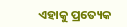ଏହାକୁ ପ୍ରତ୍ୟେକ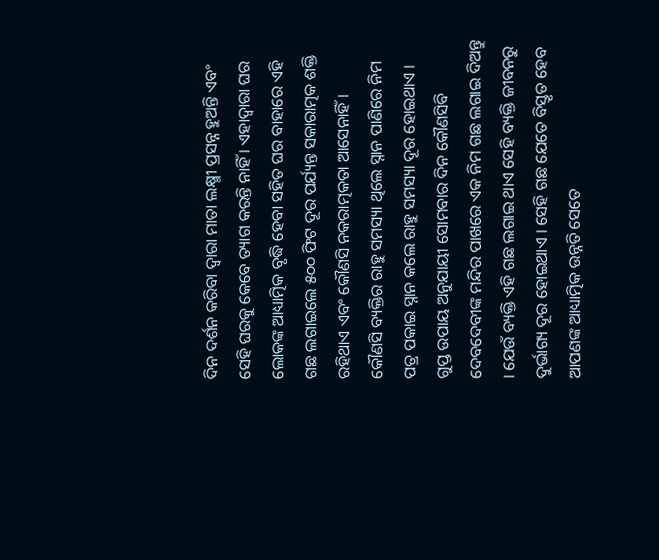ଦିନ ଦର୍ଶନ କରିବା ଦ୍ୱାରା ମାତା ଲକ୍ଷ୍ମୀ ପ୍ରସନ୍ନ ହୁଅନ୍ତି ଏବଂ ସେହି ଘରକୁ କେବେ ତ୍ୟାଗ କରନ୍ତି ନାହିଁ । ଏହାଦ୍ବାରା ଘର ଲୋକଙ୍କ ଆଧ୍ୟାତ୍ମିକ ବୃଦ୍ଧି ହେବା ସହିତ ଘର ବାହାରେ ଏହି ଗଛ ଲଗାଇଲେ ୫୦୦ ଫିଟ ଦୂର ପର୍ଯ୍ୟନ୍ତ ସକାରାତ୍ମକ ଶକ୍ତି ରହିଥାଏ ଏବଂ କୌଣସି ନକରାତ୍ମକତା ଆସେନାହିଁ ।
କୌଣସି ବ୍ୟକ୍ତିର ରାହୁ ସମସ୍ୟା ଥିଲେ ସ୍ନାନ ପାଣିରେ ନିମ ପତ୍ର ପକାଇ ସ୍ନାନ କଲେ ରାହୁ ସମସ୍ୟା ଦୂର ହୋଇଥାଏ । ଗୁପ୍ତ ଉପାୟ ଅନୁଯାୟୀ ସୋମବାର ଦିନ କୌଣସିବି ଦେବଦେବୀଙ୍କ ମନ୍ଦିର ପାଖରେ ଏକ ନିମ ଗଛ ଲଗାଇ ଦିଅନ୍ତୁ । ଯେଉଁ ବ୍ୟକ୍ତି ଏହି ଗଛ ଲଗାଇ ଥାଏ ସେହି ବ୍ୟକ୍ତି ଜୀବନରୁ ଦୁର୍ଭାଗ୍ୟ ଦୂର ହୋଇଥାଏ । ସେହି ଗଛ ଯେତେ ବିସ୍ତୃତ ହେବ ଆପଣଙ୍କ ଆଧ୍ୟାତ୍ମିକ ଉନ୍ନତି ସେତେ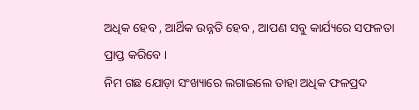ଅଧିକ ହେବ , ଆର୍ଥିକ ଉନ୍ନତି ହେବ , ଆପଣ ସବୁ କାର୍ଯ୍ୟରେ ସଫଳତା ପ୍ରାପ୍ତ କରିବେ ।
ନିମ ଗଛ ଯୋଡ଼ା ସଂଖ୍ୟାରେ ଲଗାଇଲେ ତାହା ଅଧିକ ଫଳପ୍ରଦ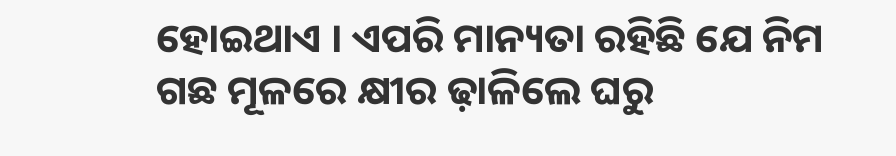ହୋଇଥାଏ । ଏପରି ମାନ୍ୟତା ରହିଛି ଯେ ନିମ ଗଛ ମୂଳରେ କ୍ଷୀର ଢ଼ାଳିଲେ ଘରୁ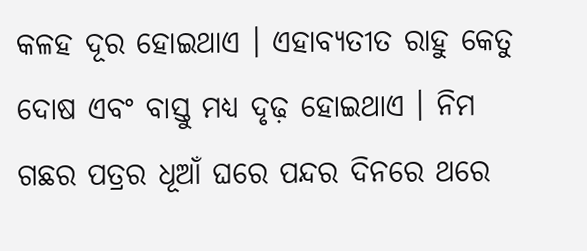କଳହ ଦୂର ହୋଇଥାଏ । ଏହାବ୍ୟତୀତ ରାହୁ କେତୁ ଦୋଷ ଏବଂ ବାସ୍ତୁ ମଧ୍ୟ ଦୃଢ଼ ହୋଇଥାଏ । ନିମ ଗଛର ପତ୍ରର ଧୂଆଁ ଘରେ ପନ୍ଦର ଦିନରେ ଥରେ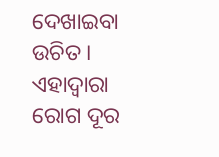ଦେଖାଇବା ଉଚିତ । ଏହାଦ୍ବାରା ରୋଗ ଦୂର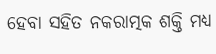ହେବା ସହିତ ନକରାତ୍ମକ ଶକ୍ତି ମଧ୍ୟ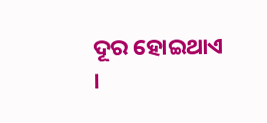ଦୂର ହୋଇଥାଏ ।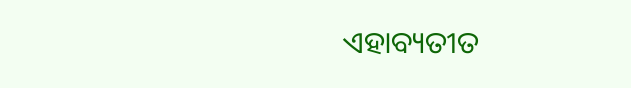ଏହାବ୍ୟତୀତ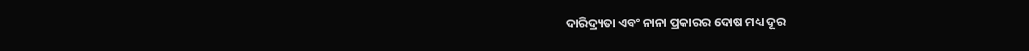ଦାରିଦ୍ର୍ୟତା ଏବଂ ନାନା ପ୍ରକାରର ଦୋଷ ମଧ୍ୟ ଦୂର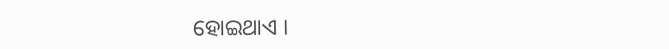ହୋଇଥାଏ ।